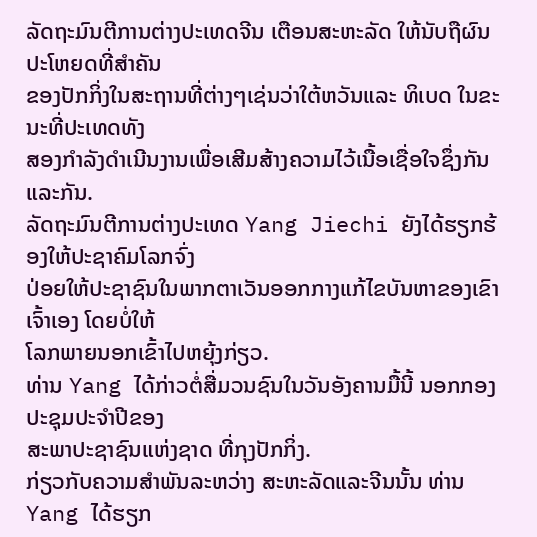ລັດຖະມົນຕີການຕ່າງປະເທດຈີນ ເຕືອນສະຫະລັດ ໃຫ້ນັບຖືຜົນປະໂຫຍດທີ່ສຳຄັນ
ຂອງປັກກິ່ງໃນສະຖານທີ່ຕ່າງໆເຊ່ນວ່າໃຕ້ຫວັນແລະ ທິເບດ ໃນຂະນະທີ່ປະເທດທັງ
ສອງກຳລັງດຳເນີນງານເພື່ອເສີມສ້າງຄວາມໄວ້ເນື້ອເຊື່ອໃຈຊຶ່ງກັນແລະກັນ.
ລັດຖະມົນຕີການຕ່າງປະເທດ Yang Jiechi ຍັງໄດ້ຮຽກຮ້ອງໃຫ້ປະຊາຄົມໂລກຈົ່ງ
ປ່ອຍໃຫ້ປະຊາຊົນໃນພາກຕາເວັນອອກກາງແກ້ໄຂບັນຫາຂອງເຂົາເຈົ້າເອງ ໂດຍບໍ່ໃຫ້
ໂລກພາຍນອກເຂົ້າໄປຫຍຸ້ງກ່ຽວ.
ທ່ານ Yang ໄດ້ກ່າວຕໍ່ສື່ມວນຊົນໃນວັນອັງຄານມື້ນີ້ ນອກກອງປະຊຸມປະຈໍາປີຂອງ
ສະພາປະຊາຊົນແຫ່ງຊາດ ທີ່ກຸງປັກກິ່ງ.
ກ່ຽວກັບຄວາມສຳພັນລະຫວ່າງ ສະຫະລັດແລະຈີນນັ້ນ ທ່ານ Yang ໄດ້ຮຽກ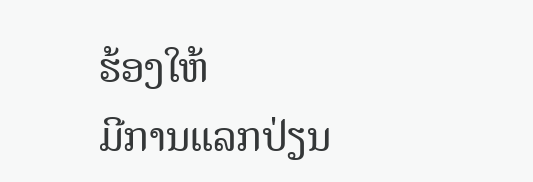ຮ້ອງໃຫ້
ມີການແລກປ່ຽນ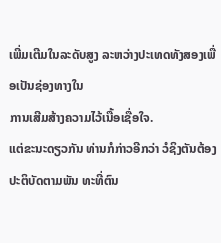ເພີ່ມເຕີມໃນລະດັບສູງ ລະຫວ່າງປະເທດທັງສອງເພື່ອເປັນຊ່ອງທາງໃນ
ການເສີມສ້າງຄວາມໄວ້ເນື້ອເຊື່ອໃຈ.
ແຕ່ຂະນະດຽວກັນ ທ່ານກໍກ່າວອີກວ່າ ວໍຊິງຕັນຕ້ອງປະຕິບັດຕາມພັນ ທະທີ່ຕົນ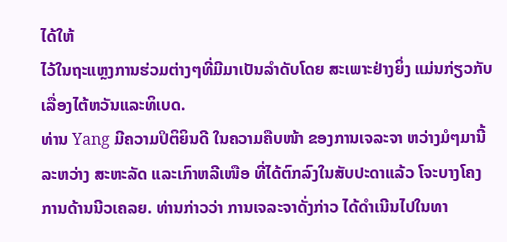ໄດ້ໃຫ້
ໄວ້ໃນຖະແຫຼງການຮ່ວມຕ່າງໆທີ່ມີມາເປັນລຳດັບໂດຍ ສະເພາະຢ່າງຍິ່ງ ແມ່ນກ່ຽວກັບ
ເລື່ອງໄຕ້ຫວັນແລະທິເບດ.
ທ່ານ Yang ມີຄວາມປິຕິຍິນດີ ໃນຄວາມຄືບໜ້າ ຂອງການເຈລະຈາ ຫວ່າງມໍໆມານີ້
ລະຫວ່າງ ສະຫະລັດ ແລະເກົາຫລີເໜືອ ທີ່ໄດ້ຕົກລົງໃນສັບປະດາແລ້ວ ໂຈະບາງໂຄງ
ການດ້ານນີວເຄລຍ. ທ່ານກ່າວວ່າ ການເຈລະຈາດັ່ງກ່າວ ໄດ້ດຳເນີນໄປໃນທາ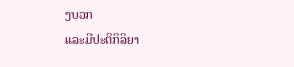ງບວກ
ແລະມີປະຕິກິລິຍາ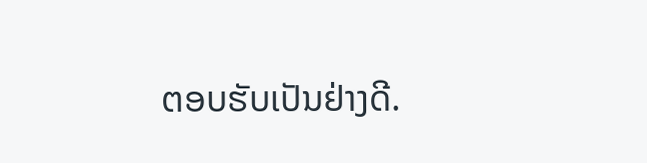ຕອບຮັບເປັນຢ່າງດີ.